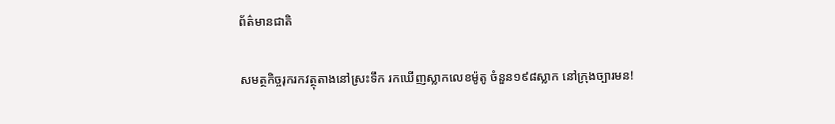ព័ត៌មានជាតិ

សមត្ថកិច្ចរុករកវត្ថុតាងនៅស្រះទឹក រកឃើញស្លាកលេខម៉ូតូ ចំនួន១៩៨ស្លាក នៅក្រុងច្បារមន!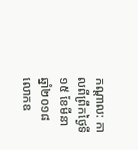កណ្ដាល: កាលពីព្រឹកថ្ងៃទី១៥ ខែមីនា ឆ្នាំ២០១៨ លោកឧ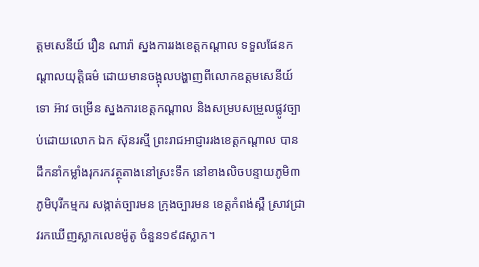ត្តមសេនីយ៍ រឿន ណារ៉ា ស្នងការរងខេត្តកណ្ដាល ទទួលផែនកណ្តាលយុត្តិធម៌ ដោយមានចង្អុលបង្ហាញពីលោកឧត្តមសេនីយ៍ទោ អ៊ាវ ចម្រើន ស្នងការខេត្តកណ្តាល និងសម្របសម្រួលផ្លូវច្បាប់ដោយលោក ឯក ស៊ុនរស្មី ព្រះរាជអាជ្ញាររងខេត្តកណ្តាល បានដឹកនាំកម្លាំងរុករកវត្ថុតាងនៅស្រះទឹក នៅខាងលិចបន្ទាយភូមិ៣ ភូមិបុរីកម្មករ សង្កាត់ច្បារមន ក្រុងច្បារមន ខេត្តកំពង់ស្ពឺ ស្រាវជ្រាវរកឃើញស្លាកលេខម៉ូតូ ចំនួន១៩៨ស្លាក។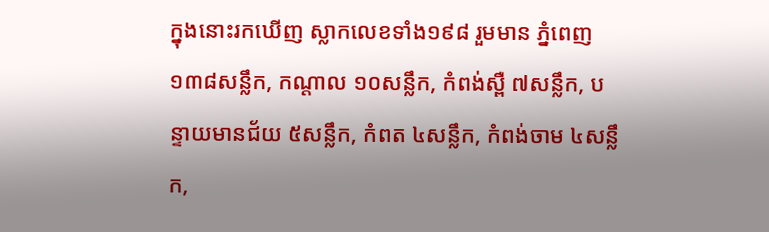ក្នុងនោះរកឃើញ ស្លាកលេខទាំង១៩៨ រួមមាន ភ្នំពេញ១៣៨សន្លឹក, កណ្តាល ១០សន្លឹក, កំពង់ស្ពឺ ៧សន្លឹក, បន្ទាយមានជ័យ ៥សន្លឹក, កំពត ៤សន្លឹក, កំពង់ចាម ៤សន្លឹក,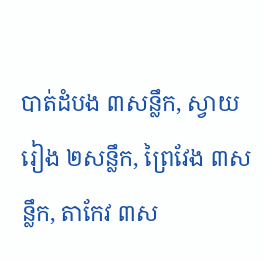បាត់ដំបង ៣សន្លឹក, ស្វាយរៀង ២សន្លឹក, ព្រៃវែង ៣សន្លឹក, តាកែវ ៣ស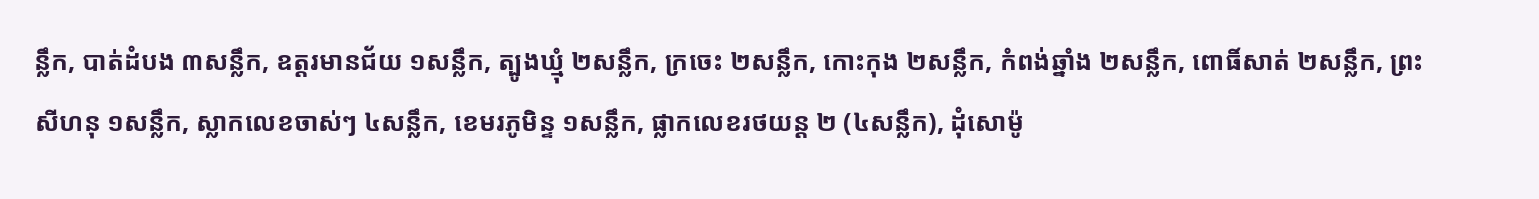ន្លឹក, បាត់ដំបង ៣សន្លឹក, ឧត្តរមានជ័យ ១សន្លឹក, ត្បូងឃ្មុំ ២សន្លឹក, ក្រចេះ ២សន្លឹក, កោះកុង ២សន្លឹក, កំពង់ឆ្នាំង ២សន្លឹក, ពោធិ៍សាត់ ២សន្លឹក, ព្រះសីហនុ ១សន្លឹក, ស្លាកលេខចាស់ៗ ៤សន្លឹក, ខេមរភូមិន្ទ ១សន្លឹក, ផ្លាកលេខរថយន្ត ២ (៤សន្លឹក), ដុំសោម៉ូ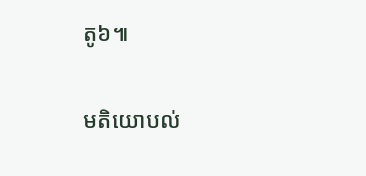តូ៦៕

មតិយោបល់